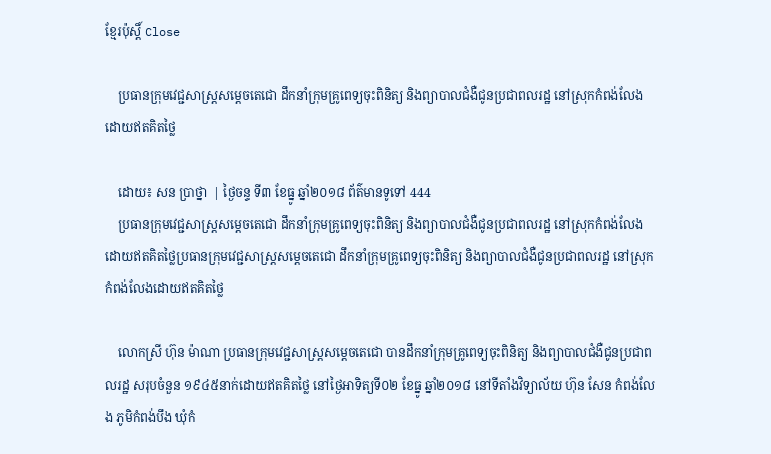ខ្មែរប៉ុស្ដិ៍ Close

    ប្រធានក្រុមវេជ្ជសាស្ត្រសម្តេចតេជោ ដឹកនាំក្រុមគ្រូពេទ្យចុះពិនិត្យ និងព្យាបាលជំងឺជូនប្រជាពលរដ្ឋ នៅស្រុកកំពង់លែងដោយឥតគិតថ្លៃ

    ដោយ៖ សន ប្រាថ្នា  | ថ្ងៃចន្ទ ទី៣ ខែធ្នូ ឆ្នាំ២០១៨ ព័ត៌មានទូទៅ 444
    ប្រធានក្រុមវេជ្ជសាស្ត្រសម្តេចតេជោ ដឹកនាំក្រុមគ្រូពេទ្យចុះពិនិត្យ និងព្យាបាលជំងឺជូនប្រជាពលរដ្ឋ នៅស្រុកកំពង់លែងដោយឥតគិតថ្លៃប្រធានក្រុមវេជ្ជសាស្ត្រសម្តេចតេជោ ដឹកនាំក្រុមគ្រូពេទ្យចុះពិនិត្យ និងព្យាបាលជំងឺជូនប្រជាពលរដ្ឋ នៅស្រុកកំពង់លែងដោយឥតគិតថ្លៃ

    លោកស្រី ហ៊ុន ម៉ាណា ប្រធានក្រុមវេជ្ជសាស្ត្រសម្តេចតេជោ បានដឹកនាំក្រុមគ្រូពេទ្យចុះពិនិត្យ និងព្យាបាលជំងឺជូនប្រជាពលរដ្ឋ សរុបចំនួន ១៩៤៥នាក់ដោយឥតគិតថ្លៃ នៅថ្ងៃអាទិត្យទី០២ ខែធ្នូ ឆ្នាំ២០១៨ នៅទីតាំងវិទ្យាល័យ ហ៊ុន សែន កំពង់លែង ភូមិកំពង់បឹង ឃុំកំ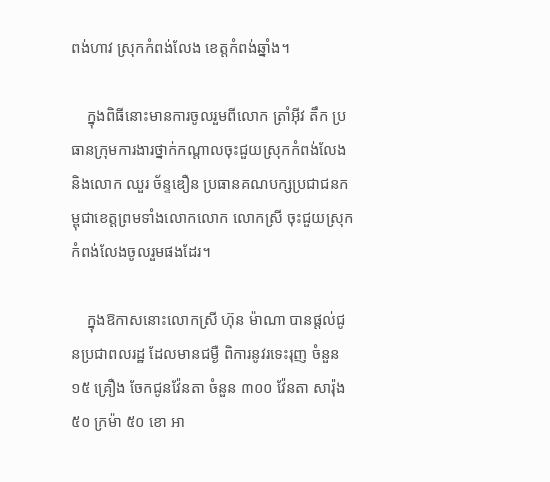ពង់ហាវ ស្រុកកំពង់លែង ខេត្តកំពង់ឆ្នាំង។

    ក្នុងពិធីនោះមានការចូលរួមពីលោក ត្រាំអ៊ីវ តឹក ប្រធានក្រុមការងារថ្នាក់កណ្តាលចុះជួយស្រុកកំពង់លែង និងលោក ឈួរ ច័ន្ទឌឿន ប្រធានគណបក្សប្រជាជនកម្ពុជាខេត្តព្រមទាំងលោកលោក លោកស្រី ចុះជួយស្រុកកំពង់លែងចូលរួមផងដែរ។

    ក្នុងឱកាសនោះលោកស្រី ហ៊ុន ម៉ាណា បានផ្តល់ជូនប្រជាពលរដ្ឋ ដែលមានជម្ងឺ ពិការនូវរទេះរុញ ចំនួន១៥ គ្រឿង ចែកជូនវ៉ែនតា ចំនួន ៣០០ វ៉ែនតា សារ៉ុង ៥០ ក្រម៉ា ៥០ ខោ អា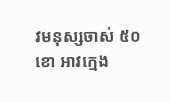វមនុស្សចាស់ ៥០ ខោ អាវក្មេង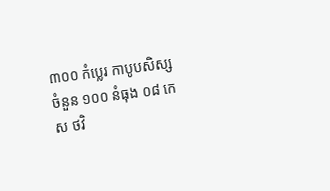៣០០ កំប្លេរ កាបូបសិស្ស ចំនួន ១០០ នំធុង ០៨ កេស ថវិ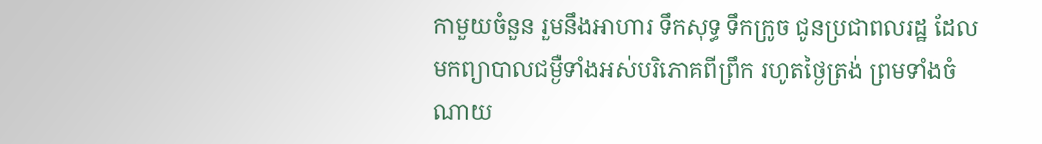កាមួយចំនួន រួមនឹងអាហារ ទឹកសុទ្ធ ទឹកក្រូច ជូនប្រជាពលរដ្ឋ ដែលមកព្យាបាលជម្ងឺទាំងអស់បរិភោគពីព្រឹក រហូតថ្ងៃត្រង់ ព្រមទាំងចំណាយ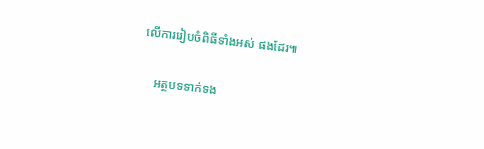លើការរៀបចំពិធីទាំងអស់ ផងដែរ៕

    អត្ថបទទាក់ទង